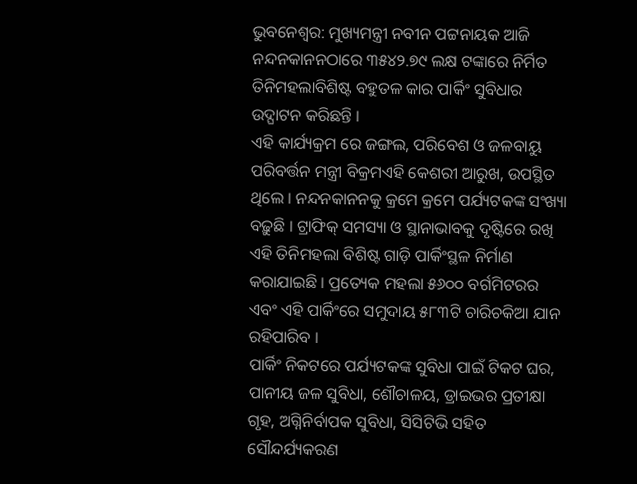ଭୁବନେଶ୍ୱର: ମୁଖ୍ୟମନ୍ତ୍ରୀ ନବୀନ ପଟ୍ଟନାୟକ ଆଜି ନନ୍ଦନକାନନଠାରେ ୩୫୪୨.୭୯ ଲକ୍ଷ ଟଙ୍କାରେ ନିର୍ମିତ ତିନିମହଲାବିଶିଷ୍ଟ ବହୁତଳ କାର ପାର୍କିଂ ସୁବିଧାର ଉଦ୍ଘାଟନ କରିଛନ୍ତି ।
ଏହି କାର୍ଯ୍ୟକ୍ରମ ରେ ଜଙ୍ଗଲ, ପରିବେଶ ଓ ଜଳବାୟୁ ପରିବର୍ତ୍ତନ ମନ୍ତ୍ରୀ ବିକ୍ରମଏହି କେଶରୀ ଆରୁଖ, ଉପସ୍ଥିତ ଥିଲେ । ନନ୍ଦନକାନନକୁ କ୍ରମେ କ୍ରମେ ପର୍ଯ୍ୟଟକଙ୍କ ସଂଖ୍ୟା ବଢ଼ୁଛି । ଟ୍ରାଫିକ୍ ସମସ୍ୟା ଓ ସ୍ଥାନାଭାବକୁ ଦୃଷ୍ଟିରେ ରଖି ଏହି ତିନିମହଲା ବିଶିଷ୍ଟ ଗାଡ଼ି ପାର୍କିଂସ୍ଥଳ ନିର୍ମାଣ କରାଯାଇଛି । ପ୍ରତ୍ୟେକ ମହଲା ୫୬୦୦ ବର୍ଗମିଟରର ଏବଂ ଏହି ପାର୍କିଂରେ ସମୁଦାୟ ୫୮୩ଟି ଚାରିଚକିଆ ଯାନ ରହିପାରିବ ।
ପାର୍କିଂ ନିକଟରେ ପର୍ଯ୍ୟଟକଙ୍କ ସୁବିଧା ପାଇଁ ଟିକଟ ଘର, ପାନୀୟ ଜଳ ସୁବିଧା, ଶୌଚାଳୟ, ଡ୍ରାଇଭର ପ୍ରତୀକ୍ଷା ଗୃହ, ଅଗ୍ନିନିର୍ବାପକ ସୁବିଧା, ସିସିଟିଭି ସହିତ ସୌନ୍ଦର୍ଯ୍ୟକରଣ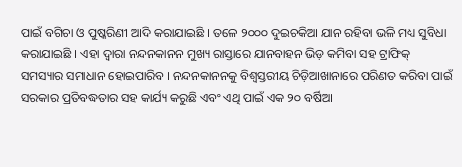ପାଇଁ ବଗିଚା ଓ ପୁଷ୍କରିଣୀ ଆଦି କରାଯାଇଛି । ତଳେ ୨୦୦୦ ଦୁଇଚକିଆ ଯାନ ରହିବା ଭଳି ମଧ୍ୟ ସୁବିଧା କରାଯାଇଛି । ଏହା ଦ୍ୱାରା ନନ୍ଦନକାନନ ମୁଖ୍ୟ ରାସ୍ତାରେ ଯାନବାହନ ଭିଡ଼ କମିବା ସହ ଟ୍ରାଫିକ୍ ସମସ୍ୟାର ସମାଧାନ ହୋଇପାରିବ । ନନ୍ଦନକାନନକୁ ବିଶ୍ୱସ୍ତରୀୟ ଚିଡ଼ିଆଖାନାରେ ପରିଣତ କରିବା ପାଇଁ ସରକାର ପ୍ରତିବଦ୍ଧତାର ସହ କାର୍ଯ୍ୟ କରୁଛି ଏବଂ ଏଥି ପାଇଁ ଏକ ୨୦ ବର୍ଷିଆ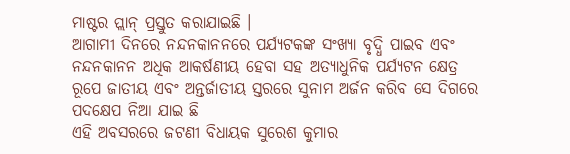ମାଷ୍ଟର ପ୍ଲାନ୍ ପ୍ରସ୍ତୁତ କରାଯାଇଛି ।
ଆଗାମୀ ଦିନରେ ନନ୍ଦନକାନନରେ ପର୍ଯ୍ୟଟକଙ୍କ ସଂଖ୍ୟା ବୃଦ୍ଧି ପାଇବ ଏବଂ ନନ୍ଦନକାନନ ଅଧିକ ଆକର୍ଷଣୀୟ ହେବା ସହ ଅତ୍ୟାଧୁନିକ ପର୍ଯ୍ୟଟନ କ୍ଷେତ୍ର ରୂପେ ଜାତୀୟ ଏବଂ ଅନ୍ତର୍ଜାତୀୟ ସ୍ତରରେ ସୁନାମ ଅର୍ଜନ କରିବ ସେ ଦିଗରେ ପଦକ୍ଷେପ ନିଆ ଯାଇ ଛି
ଏହି ଅବସରରେ ଜଟଣୀ ବିଧାୟକ ସୁରେଶ କୁମାର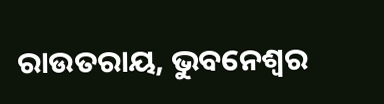ରାଉତରାୟ, ଭୁବନେଶ୍ୱର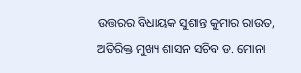ଉତ୍ତରର ବିଧାୟକ ସୁଶାନ୍ତ କୁମାର ରାଉତ, ଅତିରିକ୍ତ ମୁଖ୍ୟ ଶାସନ ସଚିବ ଡ. ମୋନା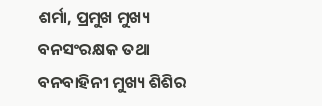ଶର୍ମା, ପ୍ରମୁଖ ମୁଖ୍ୟ ବନସଂରକ୍ଷକ ତଥା ବନବାହିନୀ ମୁଖ୍ୟ ଶିଶିର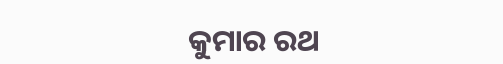କୁମାର ରଥ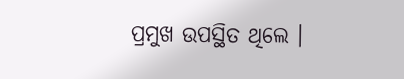ପ୍ରମୁଖ ଉପସ୍ଥିତ ଥିଲେ ।